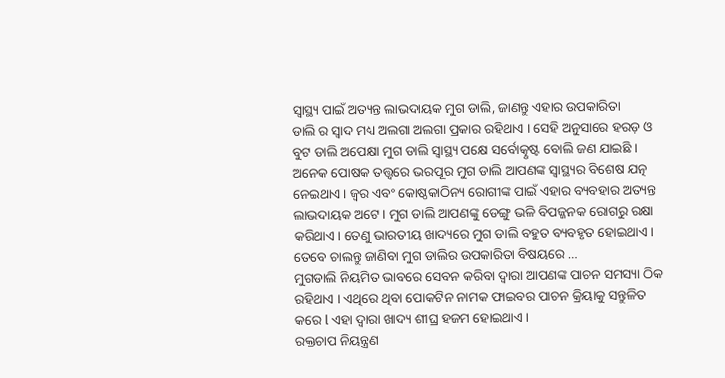ସ୍ୱାସ୍ଥ୍ୟ ପାଇଁ ଅତ୍ୟନ୍ତ ଲାଭଦାୟକ ମୁଗ ଡାଲି, ଜାଣନ୍ତୁ ଏହାର ଉପକାରିତା
ଡାଲି ର ସ୍ୱାଦ ମଧ୍ୟ ଅଲଗା ଅଲଗା ପ୍ରକାର ରହିଥାଏ । ସେହି ଅନୁସାରେ ହରଡ଼ ଓ ବୁଟ ଡାଲି ଅପେକ୍ଷା ମୁଗ ଡାଲି ସ୍ୱାସ୍ଥ୍ୟ ପକ୍ଷେ ସର୍ବୋତ୍କୃଷ୍ଟ ବୋଲି ଜଣ ଯାଇଛି । ଅନେକ ପୋଷକ ତତ୍ତ୍ୱରେ ଭରପୂର ମୁଗ ଡାଲି ଆପଣଙ୍କ ସ୍ୱାସ୍ଥ୍ୟର ବିଶେଷ ଯତ୍ନ ନେଇଥାଏ । ଜ୍ୱର ଏବଂ କୋଷ୍ଠକାଠିନ୍ୟ ରୋଗୀଙ୍କ ପାଇଁ ଏହାର ବ୍ୟବହାର ଅତ୍ୟନ୍ତ ଲାଭଦାୟକ ଅଟେ । ମୁଗ ଡାଲି ଆପଣଙ୍କୁ ଡେଙ୍ଗୁ ଭଳି ବିପଜ୍ଜନକ ରୋଗରୁ ରକ୍ଷା କରିଥାଏ। ତେଣୁ ଭାରତୀୟ ଖାଦ୍ୟରେ ମୁଗ ଡାଲି ବହୁତ ବ୍ୟବହୃତ ହୋଇଥାଏ ।
ତେବେ ଚାଲନ୍ତୁ ଜାଣିବା ମୁଗ ଡାଲିର ଉପକାରିତା ବିଷୟରେ …
ମୁଗଡାଲି ନିୟମିତ ଭାବରେ ସେବନ କରିବା ଦ୍ୱାରା ଆପଣଙ୍କ ପାଚନ ସମସ୍ୟା ଠିକ ରହିଥାଏ । ଏଥିରେ ଥିବା ପୋକଟିନ ନାମକ ଫାଇବର ପାଚନ କ୍ରିୟାକୁ ସନ୍ତୁଳିତ କରେ l ଏହା ଦ୍ୱାରା ଖାଦ୍ୟ ଶୀଘ୍ର ହଜମ ହୋଇଥାଏ ।
ରକ୍ତଚାପ ନିୟନ୍ତ୍ରଣ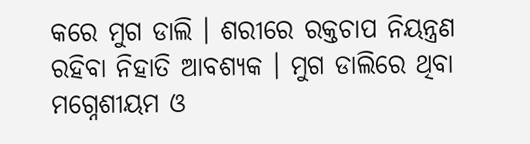କରେ ମୁଗ ଡାଲି । ଶରୀରେ ରକ୍ତଚାପ ନିୟନ୍ତ୍ରଣ ରହିବା ନିହାତି ଆବଶ୍ୟକ । ମୁଗ ଡାଲିରେ ଥିବା ମଗ୍ନେଶୀୟମ ଓ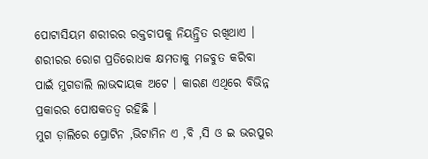ପୋଟାସିୟମ ଶରୀରର ରକ୍ତଚାପକୁ ନିୟନ୍ତ୍ରିତ ରଖିଥାଏ ।
ଶରୀରର ରୋଗ ପ୍ରତିରୋଧକ କ୍ଷମତାକୁ ମଜବୁତ କରିବା ପାଇଁ ମୁଗଡାଲି ଲାଭଦାୟକ ଅଟେ । କାରଣ ଏଥିରେ ବିଭିନ୍ନ ପ୍ରକାରର ପୋଷକତତ୍ୱ ରହିଛି ।
ମୁଗ ଡ଼ାଲିରେ ପ୍ରୋଟିନ ,ଭିଟାମିନ ଏ ,ବି ,ସି ଓ ଇ ଭରପୁର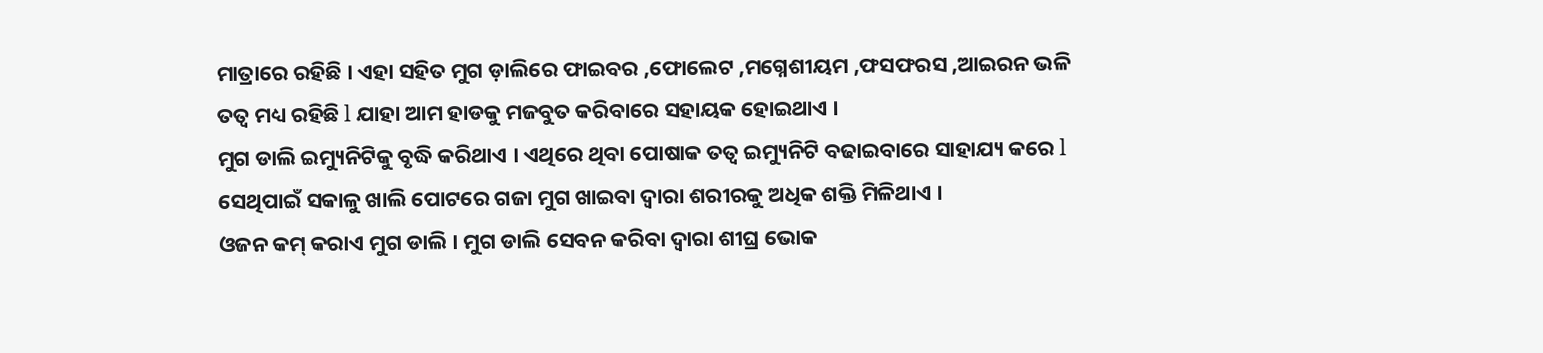ମାତ୍ରାରେ ରହିଛି । ଏହା ସହିତ ମୁଗ ଡ଼ାଲିରେ ଫାଇବର ,ଫୋଲେଟ ,ମଗ୍ନେଶୀୟମ ,ଫସଫରସ ,ଆଇରନ ଭଳି ତତ୍ୱ ମଧ୍ୟ ରହିଛି l ଯାହା ଆମ ହାଡକୁ ମଜବୁତ କରିବାରେ ସହାୟକ ହୋଇଥାଏ ।
ମୁଗ ଡାଲି ଇମ୍ୟୁନିଟିକୁ ବୃଦ୍ଧି କରିଥାଏ । ଏଥିରେ ଥିବା ପୋଷାକ ତତ୍ୱ ଇମ୍ୟୁନିଟି ବଢାଇବାରେ ସାହାଯ୍ୟ କରେ l ସେଥିପାଇଁ ସକାଳୁ ଖାଲି ପୋଟରେ ଗଜା ମୁଗ ଖାଇବା ଦ୍ୱାରା ଶରୀରକୁ ଅଧିକ ଶକ୍ତି ମିଳିଥାଏ ।
ଓଜନ କମ୍ କରାଏ ମୁଗ ଡାଲି । ମୁଗ ଡାଲି ସେବନ କରିବା ଦ୍ୱାରା ଶୀଘ୍ର ଭୋକ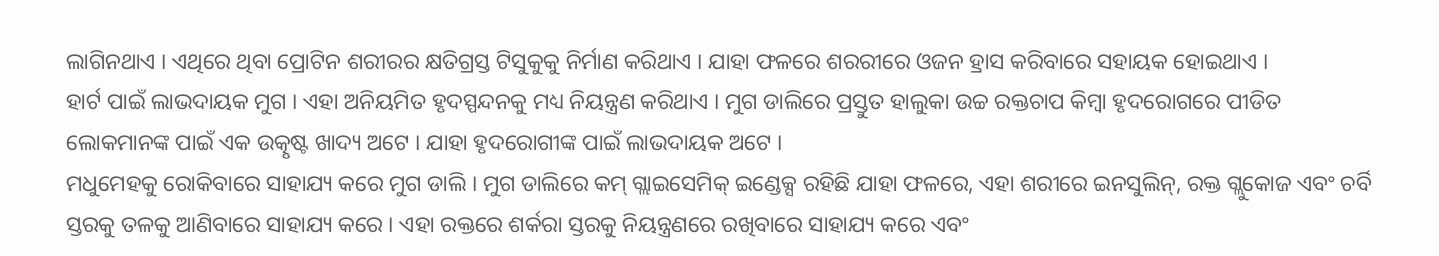ଲାଗିନଥାଏ । ଏଥିରେ ଥିବା ପ୍ରୋଟିନ ଶରୀରର କ୍ଷତିଗ୍ରସ୍ତ ଟିସୁକୁକୁ ନିର୍ମାଣ କରିଥାଏ । ଯାହା ଫଳରେ ଶରରୀରେ ଓଜନ ହ୍ରାସ କରିବାରେ ସହାୟକ ହୋଇଥାଏ ।
ହାର୍ଟ ପାଇଁ ଲାଭଦାୟକ ମୁଗ । ଏହା ଅନିୟମିତ ହୃଦସ୍ପନ୍ଦନକୁ ମଧ୍ୟ ନିୟନ୍ତ୍ରଣ କରିଥାଏ । ମୁଗ ଡାଲିରେ ପ୍ରସ୍ତୁତ ହାଲୁକା ଉଚ୍ଚ ରକ୍ତଚାପ କିମ୍ବା ହୃଦରୋଗରେ ପୀଡିତ ଲୋକମାନଙ୍କ ପାଇଁ ଏକ ଉତ୍କୃଷ୍ଟ ଖାଦ୍ୟ ଅଟେ । ଯାହା ହୃଦରୋଗୀଙ୍କ ପାଇଁ ଲାଭଦାୟକ ଅଟେ ।
ମଧୁମେହକୁ ରୋକିବାରେ ସାହାଯ୍ୟ କରେ ମୁଗ ଡାଲି । ମୁଗ ଡାଲିରେ କମ୍ ଗ୍ଲାଇସେମିକ୍ ଇଣ୍ଡେକ୍ସ ରହିଛି ଯାହା ଫଳରେ, ଏହା ଶରୀରେ ଇନସୁଲିନ୍, ରକ୍ତ ଗ୍ଲୁକୋଜ ଏବଂ ଚର୍ବି ସ୍ତରକୁ ତଳକୁ ଆଣିବାରେ ସାହାଯ୍ୟ କରେ । ଏହା ରକ୍ତରେ ଶର୍କରା ସ୍ତରକୁ ନିୟନ୍ତ୍ରଣରେ ରଖିବାରେ ସାହାଯ୍ୟ କରେ ଏବଂ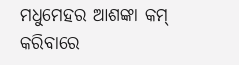ମଧୁମେହର ଆଶଙ୍କା କମ୍ କରିବାରେ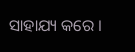ସାହାଯ୍ୟ କରେ ।